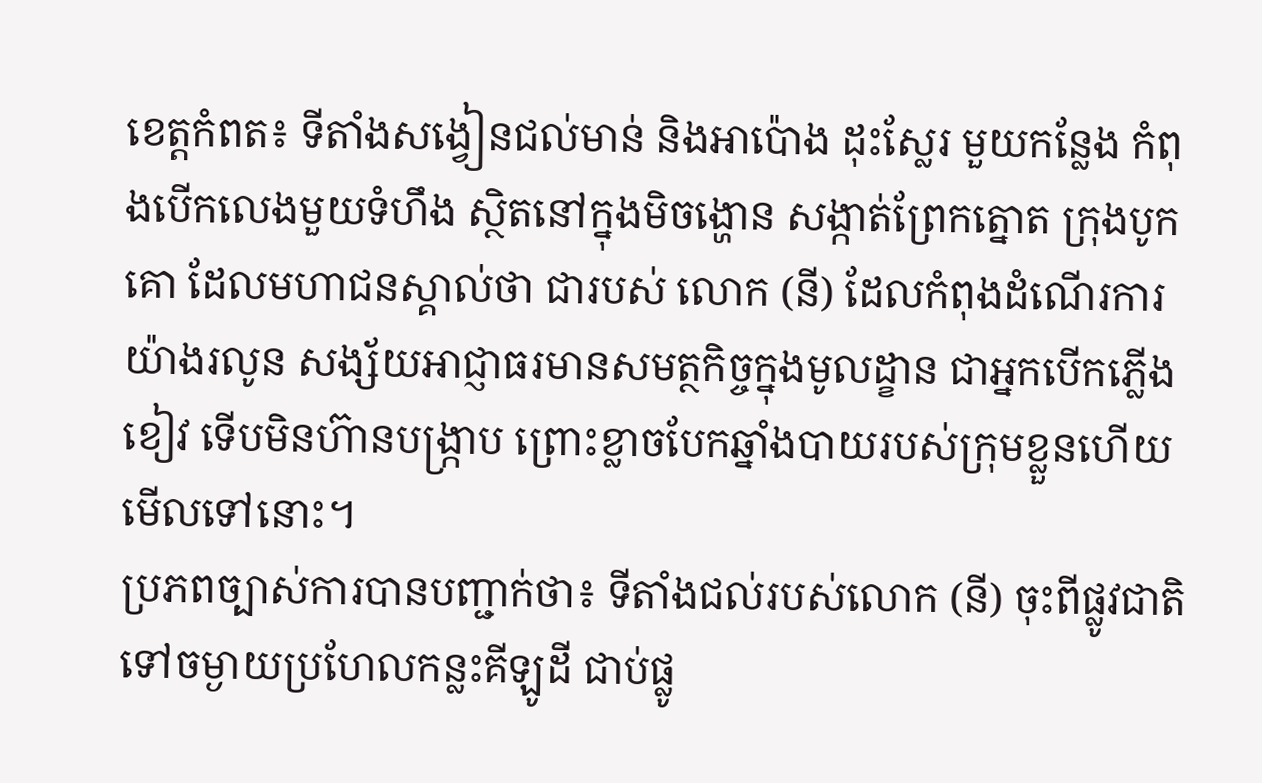ខេត្តកំពត៖ ទីតាំងសង្វៀនជល់មាន់ និងអាប៉ោង ដុះស្លែរ មួយកន្លែង កំពុងបើកលេងមួយទំហឹង ស្ថិតនៅក្នុងមិចង្ហោន សង្កាត់ព្រែកត្នោត ក្រុងបូកគោ ដែលមហាជនស្គាល់ថា ជារបស់ លោក (នី) ដែលកំពុងដំណើរការយ៉ាងរលូន សង្ស័យអាជ្ញាធរមានសមត្ថកិច្ចក្នុងមូលដ្ខាន ជាអ្នកបើកភ្លើងខៀវ ទើបមិនហ៊ានបង្ក្រាប ព្រោះខ្លាចបែកឆ្នាំងបាយរបស់ក្រុមខ្លួនហើយមើលទៅនោះ។
ប្រភពច្បាស់ការបានបញ្ជាក់ថា៖ ទីតាំងជល់របស់លោក (នី) ចុះពីផ្លូវជាតិទៅចម្ងាយប្រហែលកន្លះគីឡូដី ជាប់ផ្លូ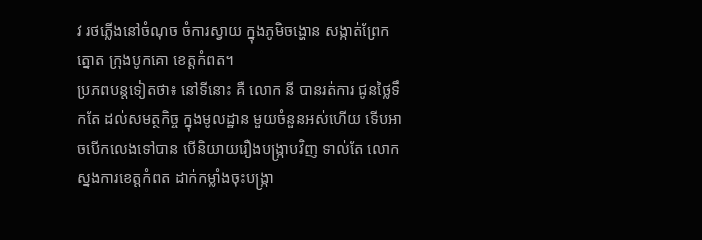វ រថភ្លេីងនៅចំណុច ចំការស្វាយ ក្នុងភូមិចង្ហោន សង្កាត់ព្រែកត្នោត ក្រុងបូកគោ ខេត្តកំពត។
ប្រភពបន្តទៀតថា៖ នៅទីនោះ គឺ លោក នី បានរត់ការ ជូនថ្លៃទឹកតែ ដល់សមត្ថកិច្ច ក្នុងមូលដ្ឋាន មួយចំនួនអស់ហើយ ទើបអាចបើកលេងទៅបាន បើនិយាយរឿងបង្ក្រាបវិញ ទាល់តែ លោកស្នងការខេត្ដកំពត ដាក់កម្លាំងចុះបង្ក្រា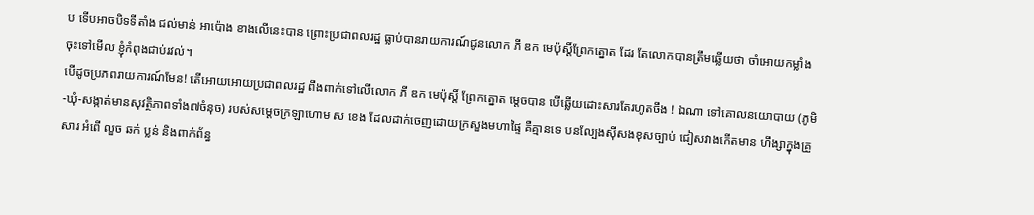ប ទើបអាចបិទទីតាំង ជល់មាន់ អាប៉ោង ខាងលើនេះបាន ព្រោះប្រជាពលរដ្ឋ ធ្លាប់បានរាយការណ៍ជូនលោក ភី ឌក មេប៉ុស្តិ៍ព្រែកត្នោត ដែរ តែលោកបានត្រឹមឆ្លើយថា ចាំអោយកម្លាំងចុះទៅមើល ខ្ញុំកំពុងជាប់រវល់។
បើដូចប្រភពរាយការណ៍មែន! តើអោយអោយប្រជាពលរដ្ឋ ពឹងពាក់ទៅលើលោក ភី ឌក មេប៉ុស្តិ៍ ព្រែកត្នោត ម្តេចបាន បើឆ្លើយដោះសារតែរហូតចឹង ! ឯណា ទៅគោលនយោបាយ (ភូមិ-ឃុំ-សង្កាត់មានសុវត្ថិភាពទាំង៧ចំនុច) របស់សម្តេចក្រឡាហោម ស ខេង ដែលដាក់ចេញដោយក្រសួងមហាផ្ទៃ គឺគ្មានទេ បនល្បែងស៊ីសងខុសច្បាប់ ជៀសវាងកើតមាន ហឹង្សាក្នុងគ្រួសារ អំពើ លួច ឆក់ ប្លន់ និងពាក់ព័ន្ធ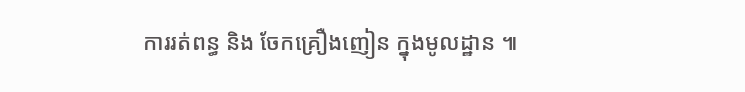ការរត់ពន្ធ និង ចែកគ្រឿងញៀន ក្នុងមូលដ្ឋាន ៕